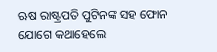ଋଷ ରାଷ୍ଟ୍ରପତି ପୁଟିନଙ୍କ ସହ ଫୋନ ଯୋଗେ କଥାହେଲେ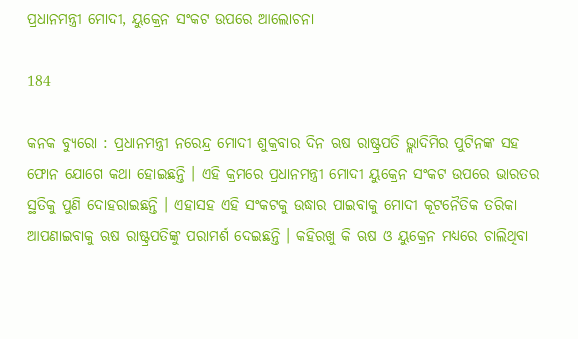ପ୍ରଧାନମନ୍ତ୍ରୀ ମୋଦୀ, ୟୁକ୍ରେନ ସଂକଟ ଉପରେ ଆଲୋଚନା

184

କନକ ବ୍ୟୁରୋ : ପ୍ରଧାନମନ୍ତ୍ରୀ ନରେନ୍ଦ୍ର ମୋଦୀ ଶୁକ୍ରବାର ଦିନ ଋଷ ରାଷ୍ଟ୍ରପତି ଭ୍ଲାଦିମିର ପୁଟିନଙ୍କ ସହ ଫୋନ ଯୋଗେ କଥା ହୋଇଛନ୍ତି । ଏହି କ୍ରମରେ ପ୍ରଧାନମନ୍ତ୍ରୀ ମୋଦୀ ୟୁକ୍ରେନ ସଂକଟ ଉପରେ ଭାରତର ସ୍ଥତିକୁ ପୁଣି ଦୋହରାଇଛନ୍ତି । ଏହାସହ ଏହି ସଂକଟକୁ ଉଦ୍ଧାର ପାଇବାକୁ ମୋଦୀ କୂଟନୈତିକ ତରିକା ଆପଣାଇବାକୁ ଋଷ ରାଷ୍ଟ୍ରପତିଙ୍କୁ ପରାମର୍ଶ ଦେଇଛନ୍ତି । କହିରଖୁ କି ଋଷ ଓ ୟୁକ୍ରେନ ମଧ୍ୟରେ ଚାଲିଥିବା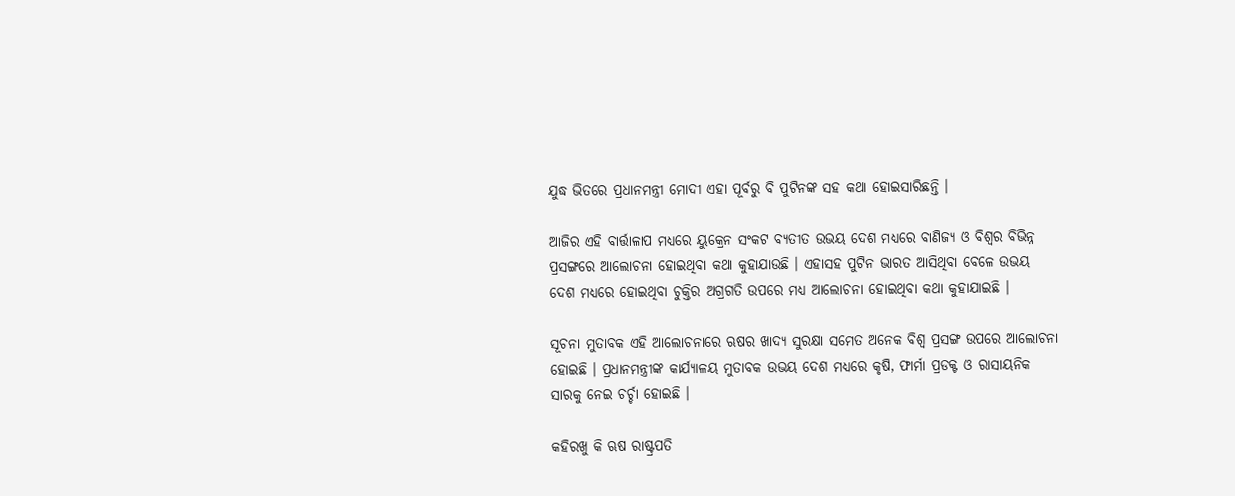ଯୁଦ୍ଧ ଭିତରେ ପ୍ରଧାନମନ୍ତ୍ରୀ ମୋଦୀ ଏହା ପୂର୍ବରୁ ବି ପୁଟିନଙ୍କ ସହ କଥା ହୋଇସାରିଛନ୍ତି ।

ଆଜିର ଏହି ବାର୍ତ୍ତାଳାପ ମଧ୍ୟରେ ୟୁକ୍ରେନ ସଂକଟ ବ୍ୟତୀତ ଉଭୟ ଦେଶ ମଧ୍ୟରେ ବାଣିଜ୍ୟ ଓ ବିଶ୍ୱର ବିଭିନ୍ନ ପ୍ରସଙ୍ଗରେ ଆଲୋଚନା ହୋଇଥିବା କଥା କୁହାଯାଉଛି । ଏହାସହ ପୁଟିନ ଭାରତ ଆସିଥିବା ବେଳେ ଉଭୟ ଦେଶ ମଧ୍ୟରେ ହୋଇଥିବା ଚୁକ୍ତିର ଅଗ୍ରଗତି ଉପରେ ମଧ୍ୟ ଆଲୋଚନା ହୋଇଥିବା କଥା କୁହାଯାଇଛି ।

ସୂଚନା ମୁତାବକ ଏହି ଆଲୋଚନାରେ ଋଷର ଖାଦ୍ୟ ସୁରକ୍ଷା ସମେତ ଅନେକ ବିଶ୍ୱ ପ୍ରସଙ୍ଗ ଉପରେ ଆଲୋଚନା ହୋଇଛି । ପ୍ରଧାନମନ୍ତ୍ରୀଙ୍କ କାର୍ଯ୍ୟାଳୟ ମୁତାବକ ଉଭୟ ଦେଶ ମଧ୍ୟରେ କୃଷି, ଫାର୍ମା ପ୍ରଡକ୍ଟ ଓ ରାସାୟନିକ ସାରକୁ ନେଇ ଚର୍ଚ୍ଚା ହୋଇଛି ।

କହିରଖୁ କି ଋଷ ରାଷ୍ଟ୍ରପତି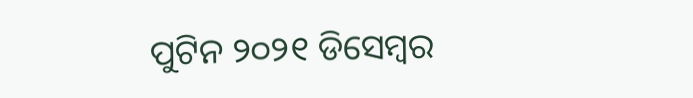ପୁଟିନ ୨୦୨୧ ଡିସେମ୍ବର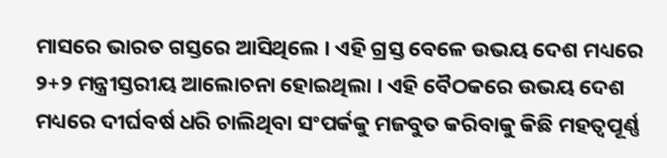ମାସରେ ଭାରତ ଗସ୍ତରେ ଆସିଥିଲେ । ଏହି ଗ୍ରସ୍ତ ବେଳେ ଉଭୟ ଦେଶ ମଧ୍ୟରେ ୨+୨ ମନ୍ତ୍ରୀସ୍ତରୀୟ ଆଲୋଚନା ହୋଇଥିଲା । ଏହି ବୈଠକରେ ଉଭୟ ଦେଶ ମଧ୍ୟରେ ଦୀର୍ଘବର୍ଷ ଧରି ଚାଲିଥିବା ସଂପର୍କକୁ ମଜବୁତ କରିବାକୁ କିଛି ମହତ୍ୱପୂର୍ଣ୍ଣ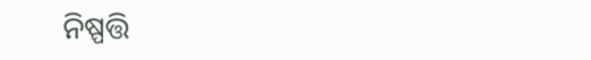ନିଷ୍ପତ୍ତି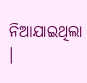ନିଆଯାଇଥିଲା ।